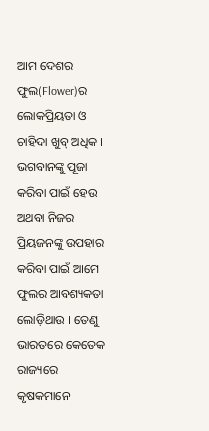ଆମ ଦେଶର ଫୁଲ(Flower)ର ଲୋକପ୍ରିୟତା ଓ ଚାହିଦା ଖୁବ୍ ଅଧିକ । ଭଗବାନଙ୍କୁ ପୂଜା କରିବା ପାଇଁ ହେଉ ଅଥବା ନିଜର ପ୍ରିୟଜନଙ୍କୁ ଉପହାର କରିବା ପାଇଁ ଆମେ ଫୁଲର ଆବଶ୍ୟକତା ଲୋଡ଼ିଥାଉ । ତେଣୁ ଭାରତରେ କେତେକ ରାଜ୍ୟରେ କୃଷକମାନେ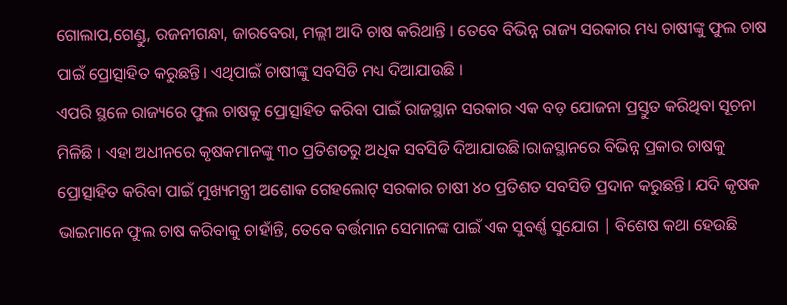ଗୋଲାପ,ଗେଣ୍ଡୁ, ରଜନୀଗନ୍ଧା, ଜାରବେରା, ମଲ୍ଲୀ ଆଦି ଚାଷ କରିଥାନ୍ତି । ତେବେ ବିଭିନ୍ନ ରାଜ୍ୟ ସରକାର ମଧ୍ୟ ଚାଷୀଙ୍କୁ ଫୁଲ ଚାଷ ପାଇଁ ପ୍ରୋତ୍ସାହିତ କରୁଛନ୍ତି। ଏଥିପାଇଁ ଚାଷୀଙ୍କୁ ସବସିଡି ମଧ୍ୟ ଦିଆଯାଉଛି ।
ଏପରି ସ୍ଥଳେ ରାଜ୍ୟରେ ଫୁଲ ଚାଷକୁ ପ୍ରୋତ୍ସାହିତ କରିବା ପାଇଁ ରାଜସ୍ଥାନ ସରକାର ଏକ ବଡ଼ ଯୋଜନା ପ୍ରସ୍ତୁତ କରିଥିବା ସୂଚନା ମିଳିଛି । ଏହା ଅଧୀନରେ କୃଷକମାନଙ୍କୁ ୩୦ ପ୍ରତିଶତରୁ ଅଧିକ ସବସିଡି ଦିଆଯାଉଛି।ରାଜସ୍ଥାନରେ ବିଭିନ୍ନ ପ୍ରକାର ଚାଷକୁ ପ୍ରୋତ୍ସାହିତ କରିବା ପାଇଁ ମୁଖ୍ୟମନ୍ତ୍ରୀ ଅଶୋକ ଗେହଲୋଟ୍ ସରକାର ଚାଷୀ ୪୦ ପ୍ରତିଶତ ସବସିଡି ପ୍ରଦାନ କରୁଛନ୍ତି। ଯଦି କୃଷକ ଭାଇମାନେ ଫୁଲ ଚାଷ କରିବାକୁ ଚାହାଁନ୍ତି, ତେବେ ବର୍ତ୍ତମାନ ସେମାନଙ୍କ ପାଇଁ ଏକ ସୁବର୍ଣ୍ଣ ସୁଯୋଗ | ବିଶେଷ କଥା ହେଉଛି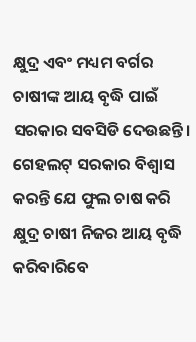କ୍ଷୁଦ୍ର ଏବଂ ମଧ୍ୟମ ବର୍ଗର ଚାଷୀଙ୍କ ଆୟ ବୃଦ୍ଧି ପାଇଁ ସରକାର ସବସିଡି ଦେଉଛନ୍ତି। ଗେହଲଟ୍ ସରକାର ବିଶ୍ୱାସ କରନ୍ତି ଯେ ଫୁଲ ଚାଷ କରି କ୍ଷୁଦ୍ର ଚାଷୀ ନିଜର ଆୟ ବୃଦ୍ଧି କରିବାରିବେ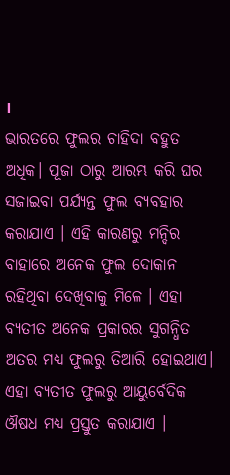।
ଭାରତରେ ଫୁଲର ଚାହିଦା ବହୁତ ଅଧିକ। ପୂଜା ଠାରୁ ଆରମ୍ଭ କରି ଘର ସଜାଇବା ପର୍ଯ୍ୟନ୍ତ ଫୁଲ ବ୍ୟବହାର କରାଯାଏ । ଏହି କାରଣରୁ ମନ୍ଦିର ବାହାରେ ଅନେକ ଫୁଲ ଦୋକାନ ରହିଥିବା ଦେଖିବାକୁ ମିଳେ । ଏହା ବ୍ୟତୀତ ଅନେକ ପ୍ରକାରର ସୁଗନ୍ଧିତ ଅତର ମଧ୍ୟ ଫୁଲରୁ ତିଆରି ହୋଇଥାଏ। ଏହା ବ୍ୟତୀତ ଫୁଲରୁ ଆୟୁର୍ବେଦିକ ଔଷଧ ମଧ୍ୟ ପ୍ରସ୍ତୁତ କରାଯାଏ ।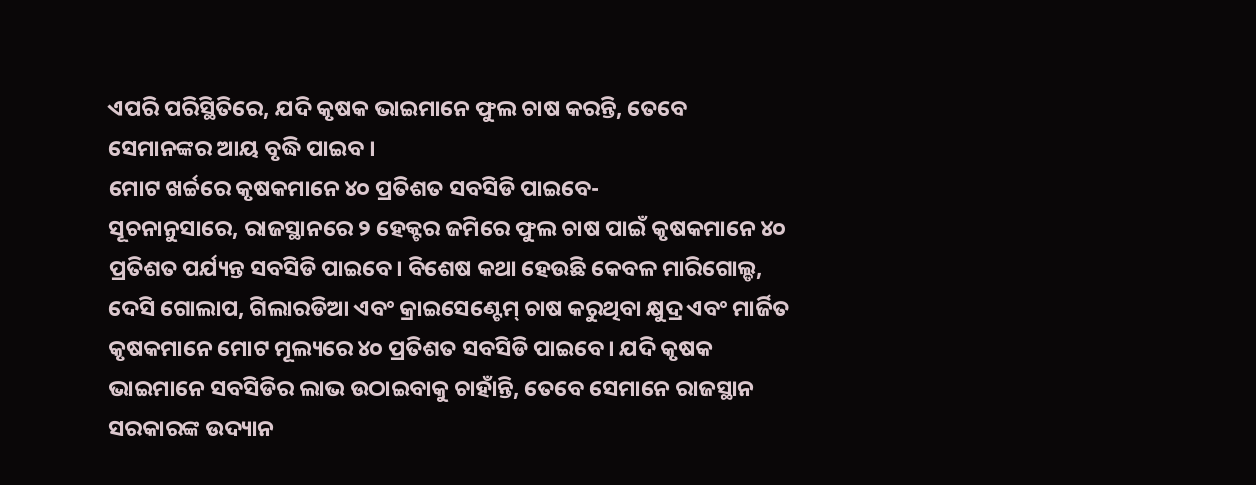ଏପରି ପରିସ୍ଥିତିରେ, ଯଦି କୃଷକ ଭାଇମାନେ ଫୁଲ ଚାଷ କରନ୍ତି, ତେବେ ସେମାନଙ୍କର ଆୟ ବୃଦ୍ଧି ପାଇବ ।
ମୋଟ ଖର୍ଚ୍ଚରେ କୃଷକମାନେ ୪୦ ପ୍ରତିଶତ ସବସିଡି ପାଇବେ-
ସୂଚନାନୁସାରେ, ରାଜସ୍ଥାନରେ ୨ ହେକ୍ଟର ଜମିରେ ଫୁଲ ଚାଷ ପାଇଁ କୃଷକମାନେ ୪୦ ପ୍ରତିଶତ ପର୍ଯ୍ୟନ୍ତ ସବସିଡି ପାଇବେ। ବିଶେଷ କଥା ହେଉଛି କେବଳ ମାରିଗୋଲ୍ଡ, ଦେସି ଗୋଲାପ, ଗିଲାରଡିଆ ଏବଂ କ୍ରାଇସେଣ୍ଟେମ୍ ଚାଷ କରୁଥିବା କ୍ଷୁଦ୍ର ଏବଂ ମାର୍ଜିତ କୃଷକମାନେ ମୋଟ ମୂଲ୍ୟରେ ୪୦ ପ୍ରତିଶତ ସବସିଡି ପାଇବେ। ଯଦି କୃଷକ ଭାଇମାନେ ସବସିଡିର ଲାଭ ଉଠାଇବାକୁ ଚାହାଁନ୍ତି, ତେବେ ସେମାନେ ରାଜସ୍ଥାନ ସରକାରଙ୍କ ଉଦ୍ୟାନ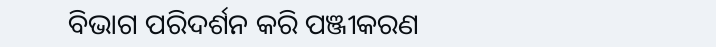ବିଭାଗ ପରିଦର୍ଶନ କରି ପଞ୍ଜୀକରଣ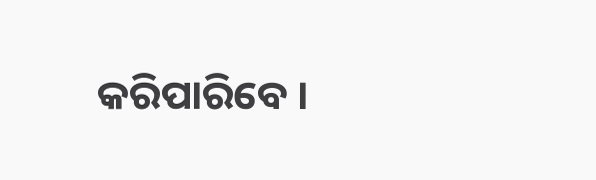କରିପାରିବେ ।